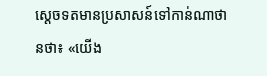ស្តេចទតមានប្រសាសន៍ទៅកាន់ណាថានថា៖ «យើង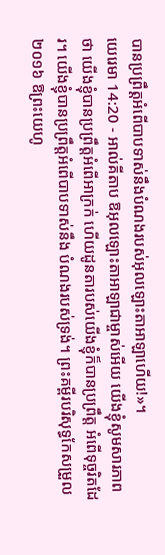បានប្រព្រឹត្តអំពើបាបទាស់នឹងបំណងរបស់អុលឡោះតាអាឡាហើយ!»។
យេរេមា 14:20 - អាល់គីតាប ឱអុលឡោះតាអាឡាជាម្ចាស់អើយ យើងខ្ញុំសូមសារភាពថា យើងខ្ញុំបានប្រព្រឹត្តអំពើអាក្រក់ ហើយដូនតារបស់យើងខ្ញុំក៏បានប្រព្រឹត្ត អំពើទុច្ចរិតដែរ។ យើងខ្ញុំបានប្រព្រឹត្តអំពើបាបទាស់នឹង បំណងរបស់ទ្រង់។ ព្រះគម្ពីរបរិសុទ្ធកែសម្រួល ២០១៦ ឱព្រះយេហូ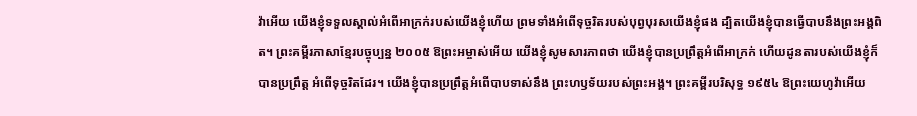វ៉ាអើយ យើងខ្ញុំទទួលស្គាល់អំពើអាក្រក់របស់យើងខ្ញុំហើយ ព្រមទាំងអំពើទុច្ចរិតរបស់បុព្វបុរសយើងខ្ញុំផង ដ្បិតយើងខ្ញុំបានធ្វើបាបនឹងព្រះអង្គពិត។ ព្រះគម្ពីរភាសាខ្មែរបច្ចុប្បន្ន ២០០៥ ឱព្រះអម្ចាស់អើយ យើងខ្ញុំសូមសារភាពថា យើងខ្ញុំបានប្រព្រឹត្តអំពើអាក្រក់ ហើយដូនតារបស់យើងខ្ញុំក៏បានប្រព្រឹត្ត អំពើទុច្ចរិតដែរ។ យើងខ្ញុំបានប្រព្រឹត្តអំពើបាបទាស់នឹង ព្រះហឫទ័យរបស់ព្រះអង្គ។ ព្រះគម្ពីរបរិសុទ្ធ ១៩៥៤ ឱព្រះយេហូវ៉ាអើយ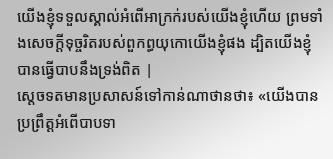យើងខ្ញុំទទួលស្គាល់អំពើអាក្រក់របស់យើងខ្ញុំហើយ ព្រមទាំងសេចក្ដីទុច្ចរិតរបស់ពួកព្ធយុកោយើងខ្ញុំផង ដ្បិតយើងខ្ញុំបានធ្វើបាបនឹងទ្រង់ពិត |
ស្តេចទតមានប្រសាសន៍ទៅកាន់ណាថានថា៖ «យើងបានប្រព្រឹត្តអំពើបាបទា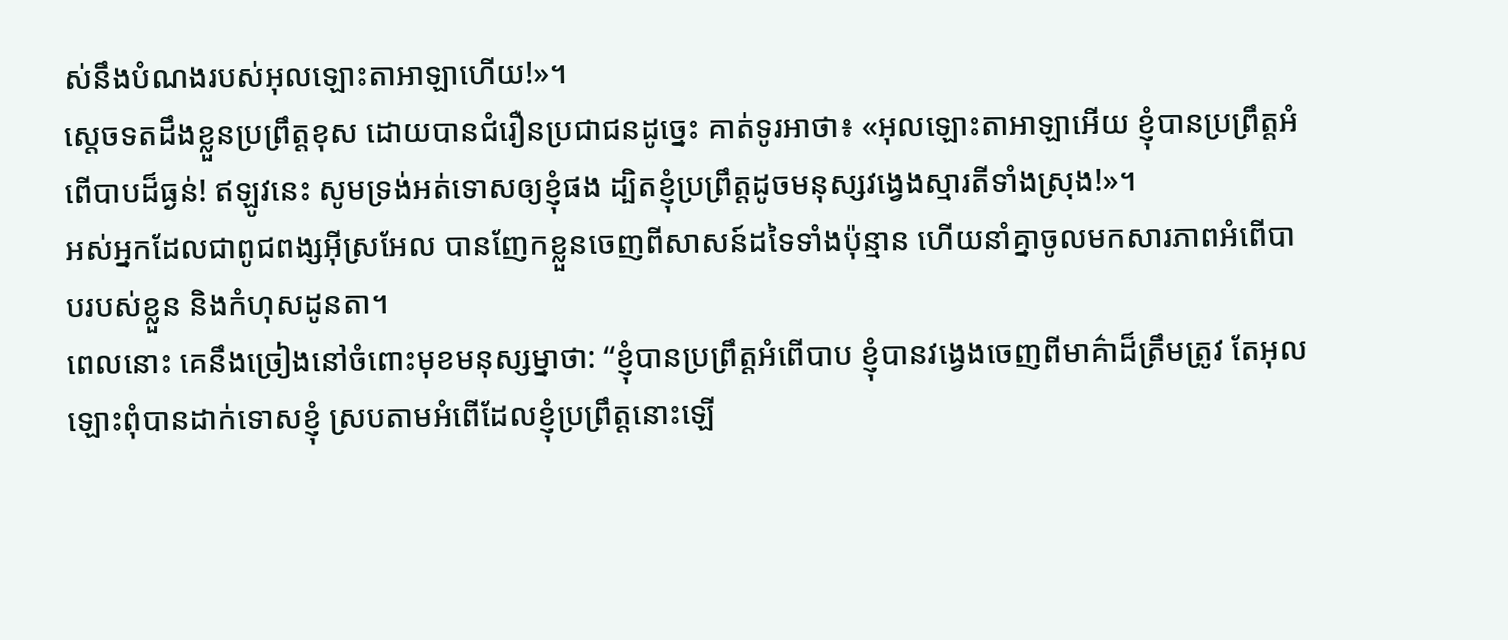ស់នឹងបំណងរបស់អុលឡោះតាអាឡាហើយ!»។
ស្តេចទតដឹងខ្លួនប្រព្រឹត្តខុស ដោយបានជំរឿនប្រជាជនដូច្នេះ គាត់ទូរអាថា៖ «អុលឡោះតាអាឡាអើយ ខ្ញុំបានប្រព្រឹត្តអំពើបាបដ៏ធ្ងន់! ឥឡូវនេះ សូមទ្រង់អត់ទោសឲ្យខ្ញុំផង ដ្បិតខ្ញុំប្រព្រឹត្តដូចមនុស្សវង្វេងស្មារតីទាំងស្រុង!»។
អស់អ្នកដែលជាពូជពង្សអ៊ីស្រអែល បានញែកខ្លួនចេញពីសាសន៍ដទៃទាំងប៉ុន្មាន ហើយនាំគ្នាចូលមកសារភាពអំពើបាបរបស់ខ្លួន និងកំហុសដូនតា។
ពេលនោះ គេនឹងច្រៀងនៅចំពោះមុខមនុស្សម្នាថា: “ខ្ញុំបានប្រព្រឹត្តអំពើបាប ខ្ញុំបានវង្វេងចេញពីមាគ៌ាដ៏ត្រឹមត្រូវ តែអុលឡោះពុំបានដាក់ទោសខ្ញុំ ស្របតាមអំពើដែលខ្ញុំប្រព្រឹត្តនោះឡើ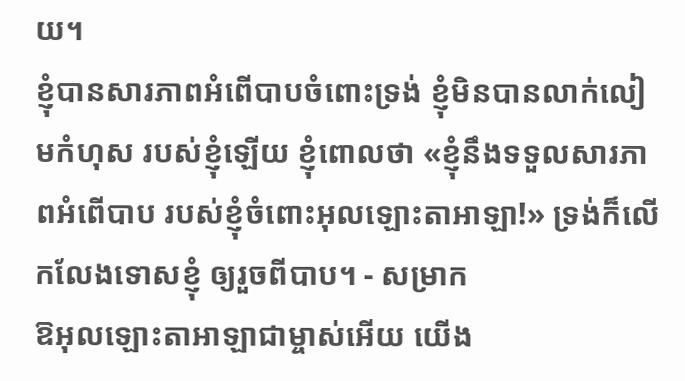យ។
ខ្ញុំបានសារភាពអំពើបាបចំពោះទ្រង់ ខ្ញុំមិនបានលាក់លៀមកំហុស របស់ខ្ញុំឡើយ ខ្ញុំពោលថា «ខ្ញុំនឹងទទួលសារភាពអំពើបាប របស់ខ្ញុំចំពោះអុលឡោះតាអាឡា!» ទ្រង់ក៏លើកលែងទោសខ្ញុំ ឲ្យរួចពីបាប។ - សម្រាក
ឱអុលឡោះតាអាឡាជាម្ចាស់អើយ យើង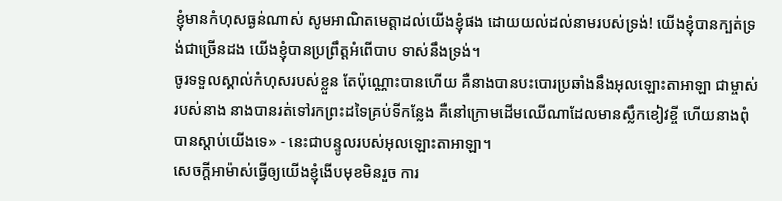ខ្ញុំមានកំហុសធ្ងន់ណាស់ សូមអាណិតមេត្តាដល់យើងខ្ញុំផង ដោយយល់ដល់នាមរបស់ទ្រង់! យើងខ្ញុំបានក្បត់ទ្រង់ជាច្រើនដង យើងខ្ញុំបានប្រព្រឹត្តអំពើបាប ទាស់នឹងទ្រង់។
ចូរទទួលស្គាល់កំហុសរបស់ខ្លួន តែប៉ុណ្ណោះបានហើយ គឺនាងបានបះបោរប្រឆាំងនឹងអុលឡោះតាអាឡា ជាម្ចាស់របស់នាង នាងបានរត់ទៅរកព្រះដទៃគ្រប់ទីកន្លែង គឺនៅក្រោមដើមឈើណាដែលមានស្លឹកខៀវខ្ចី ហើយនាងពុំបានស្ដាប់យើងទេ» - នេះជាបន្ទូលរបស់អុលឡោះតាអាឡា។
សេចក្ដីអាម៉ាស់ធ្វើឲ្យយើងខ្ញុំងើបមុខមិនរួច ការ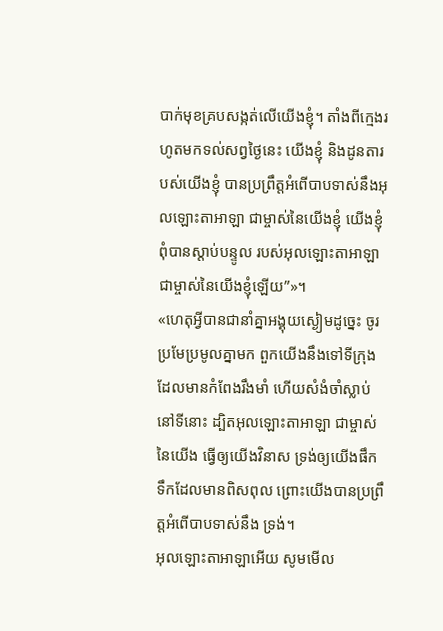បាក់មុខគ្របសង្កត់លើយើងខ្ញុំ។ តាំងពីក្មេងរហូតមកទល់សព្វថ្ងៃនេះ យើងខ្ញុំ និងដូនតារបស់យើងខ្ញុំ បានប្រព្រឹត្តអំពើបាបទាស់នឹងអុលឡោះតាអាឡា ជាម្ចាស់នៃយើងខ្ញុំ យើងខ្ញុំពុំបានស្ដាប់បន្ទូល របស់អុលឡោះតាអាឡាជាម្ចាស់នៃយើងខ្ញុំឡើយ”»។
«ហេតុអ្វីបានជានាំគ្នាអង្គុយស្ងៀមដូច្នេះ ចូរប្រមែប្រមូលគ្នាមក ពួកយើងនឹងទៅទីក្រុងដែលមានកំពែងរឹងមាំ ហើយសំងំចាំស្លាប់នៅទីនោះ ដ្បិតអុលឡោះតាអាឡា ជាម្ចាស់នៃយើង ធ្វើឲ្យយើងវិនាស ទ្រង់ឲ្យយើងផឹកទឹកដែលមានពិសពុល ព្រោះយើងបានប្រព្រឹត្តអំពើបាបទាស់នឹង ទ្រង់។
អុលឡោះតាអាឡាអើយ សូមមើល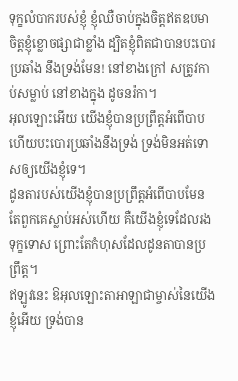ទុក្ខលំបាករបស់ខ្ញុំ ខ្ញុំឈឺចាប់ក្នុងចិត្តឥតឧបមា ចិត្តខ្ញុំខ្លោចផ្សាជាខ្លាំង ដ្បិតខ្ញុំពិតជាបានបះបោរប្រឆាំង នឹងទ្រង់មែន! នៅខាងក្រៅ សត្រូវកាប់សម្លាប់ នៅខាងក្នុង ដូចនរ៉កា។
អុលឡោះអើយ យើងខ្ញុំបានប្រព្រឹត្តអំពើបាប ហើយបះបោរប្រឆាំងនឹងទ្រង់ ទ្រង់មិនអត់ទោសឲ្យយើងខ្ញុំទេ។
ដូនតារបស់យើងខ្ញុំបានប្រព្រឹត្តអំពើបាបមែន តែពួកគេស្លាប់អស់ហើយ គឺយើងខ្ញុំទេដែលរងទុក្ខទោស ព្រោះតែកំហុសដែលដូនតាបានប្រព្រឹត្ត។
ឥឡូវនេះ ឱអុលឡោះតាអាឡាជាម្ចាស់នៃយើងខ្ញុំអើយ ទ្រង់បាន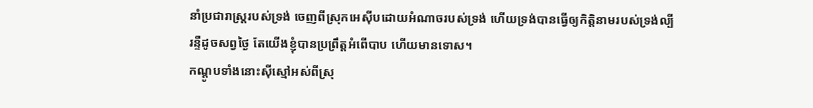នាំប្រជារាស្ត្ររបស់ទ្រង់ ចេញពីស្រុកអេស៊ីបដោយអំណាចរបស់ទ្រង់ ហើយទ្រង់បានធ្វើឲ្យកិត្តិនាមរបស់ទ្រង់ល្បីរន្ទឺដូចសព្វថ្ងៃ តែយើងខ្ញុំបានប្រព្រឹត្តអំពើបាប ហើយមានទោស។
កណ្ដូបទាំងនោះស៊ីស្មៅអស់ពីស្រុ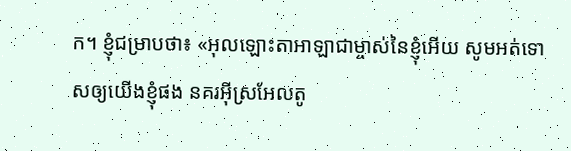ក។ ខ្ញុំជម្រាបថា៖ «អុលឡោះតាអាឡាជាម្ចាស់នៃខ្ញុំអើយ សូមអត់ទោសឲ្យយើងខ្ញុំផង នគរអ៊ីស្រអែលតូ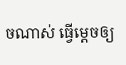ចណាស់ ធ្វើម្ដេចឲ្យ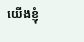យើងខ្ញុំ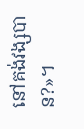នៅគង់វង្សបាន?»។